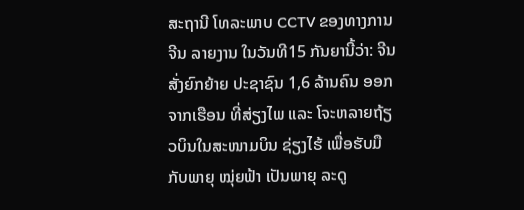ສະຖານີ ໂທລະພາບ CCTV ຂອງທາງການຈີນ ລາຍງານ ໃນວັນທີ15 ກັນຍານີ້ວ່າ: ຈີນ ສັ່ງຍົກຍ້າຍ ປະຊາຊົນ 1,6 ລ້ານຄົນ ອອກຈາກເຮືອນ ທີ່ສ່ຽງໄພ ແລະ ໂຈະຫລາຍຖ້ຽວບິນໃນສະໜາມບິນ ຊ່ຽງໄຮ້ ເພື່ອຮັບມື ກັບພາຍຸ ໝຸ່ຍຟ້າ ເປັນພາຍຸ ລະດູ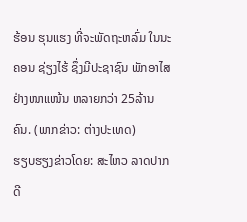ຮ້ອນ ຮຸນແຮງ ທີ່ຈະພັດຖະຫລົ່ມ ໃນນະ ຄອນ ຊ່ຽງໄຮ້ ຊຶ່ງມີປະຊາຊົນ ພັກອາໄສ ຢ່າງໜາແໜ້ນ ຫລາຍກວ່າ 25ລ້ານຄົນ. (ພາກຂ່າວ: ຕ່າງປະເທດ)
ຮຽບຮຽງຂ່າວໂດຍ: ສະໄຫວ ລາດປາກດີ